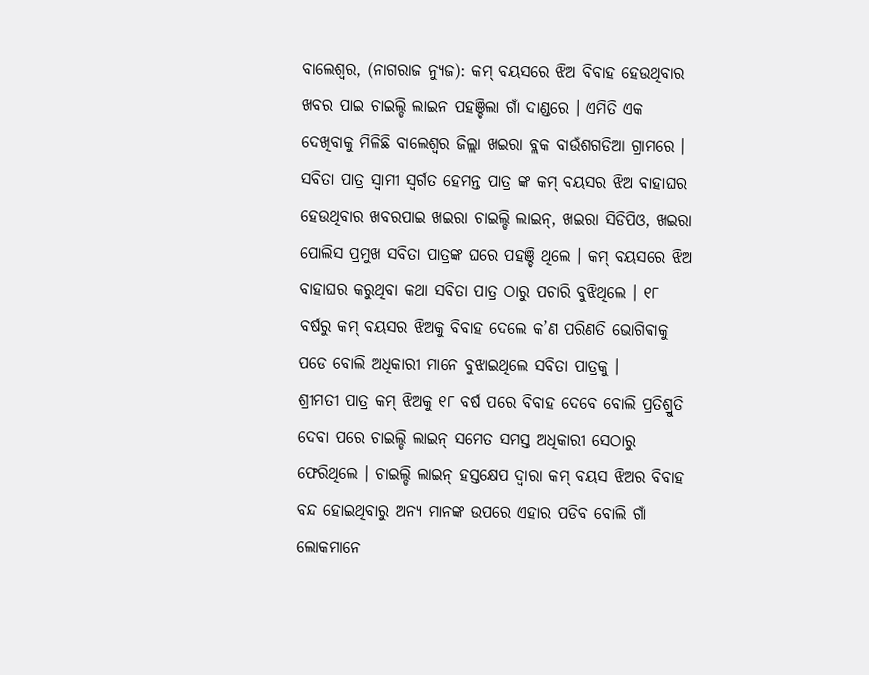ବାଲେଶ୍ବର, (ନାଗରାଜ ନ୍ୟୁଜ): କମ୍ ବୟସରେ ଝିଅ ବିବାହ ହେଉଥିବାର ଖବର ପାଇ ଚାଇଲ୍ଡି ଲାଇନ ପହଞ୍ଚିଲା ଗାଁ ଦାଣ୍ଡରେ । ଏମିତି ଏକ ଦେଖିବାକୁ ମିଳିଛି ବାଲେଶ୍ବର ଜିଲ୍ଲା ଖଇରା ବ୍ଲକ ବାଉଁଶଗଡିଆ ଗ୍ରାମରେ । ସବିତା ପାତ୍ର ସ୍ବାମୀ ସ୍ବର୍ଗତ ହେମନ୍ତ ପାତ୍ର ଙ୍କ କମ୍ ବୟସର ଝିଅ ବାହାଘର ହେଉଥିବାର ଖବରପାଇ ଖଇରା ଚାଇଲ୍ଡି ଲାଇନ୍, ଖଇରା ସିଡିପିଓ, ଖଇରା ପୋଲିସ ପ୍ରମୁଖ ସବିତା ପାତ୍ରଙ୍କ ଘରେ ପହଞ୍ଚି ଥିଲେ । କମ୍ ବୟସରେ ଝିଅ ବାହାଘର କରୁଥିବା କଥା ସବିତା ପାତ୍ର ଠାରୁ ପଚାରି ବୁଝିଥିଲେ । ୧୮ ବର୍ଷରୁ କମ୍ ବୟସର ଝିଅକୁ ବିବାହ ଦେଲେ କ’ଣ ପରିଣତି ଭୋଗିଵାକୁ ପଡେ ବୋଲି ଅଧିକାରୀ ମାନେ ବୁଝାଇଥିଲେ ସବିତା ପାତ୍ରକୁ ।
ଶ୍ରୀମତୀ ପାତ୍ର କମ୍ ଝିଅକୁ ୧୮ ବର୍ଷ ପରେ ବିବାହ ଦେବେ ବୋଲି ପ୍ରତିଶ୍ରୁତି ଦେବା ପରେ ଚାଇଲ୍ଡି ଲାଇନ୍ ସମେତ ସମସ୍ତ ଅଧିକାରୀ ସେଠାରୁ ଫେରିଥିଲେ । ଚାଇଲ୍ଡି ଲାଇନ୍ ହସ୍ତକ୍ଷେପ ଦ୍ବାରା କମ୍ ବୟସ ଝିଅର ବିବାହ ବନ୍ଦ ହୋଇଥିବାରୁ ଅନ୍ୟ ମାନଙ୍କ ଉପରେ ଏହାର ପଡିବ ବୋଲି ଗାଁ ଲୋକମାନେ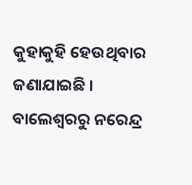କୁହାକୁହି ହେଉଥିବାର ଜଣାଯାଇଛି ।
ବାଲେଶ୍ବରରୁ ନରେନ୍ଦ୍ର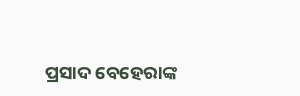ପ୍ରସାଦ ବେହେରାଙ୍କ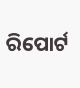ରିପୋର୍ଟ